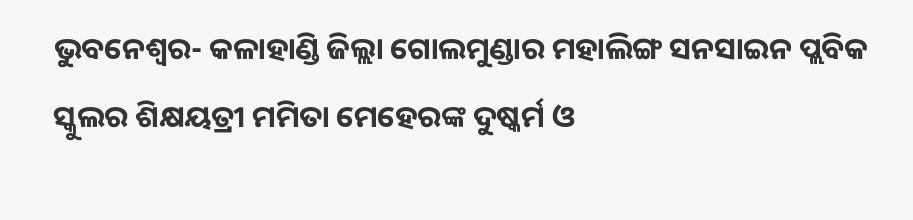ଭୁବନେଶ୍ୱର- କଳାହାଣ୍ଡି ଜିଲ୍ଲା ଗୋଲମୁଣ୍ଡାର ମହାଲିଙ୍ଗ ସନସାଇନ ପ୍ଲବିକ ସ୍କୁଲର ଶିକ୍ଷୟତ୍ରୀ ମମିତା ମେହେରଙ୍କ ଦୁଷ୍କର୍ମ ଓ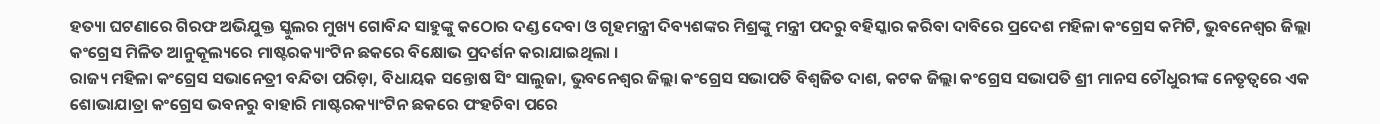ହତ୍ୟା ଘଟଣାରେ ଗିରଫ ଅଭିଯୁକ୍ତ ସ୍କୁଲର ମୁଖ୍ୟ ଗୋବିନ୍ଦ ସାହୁଙ୍କୁ କଠୋର ଦଣ୍ଡ ଦେବା ଓ ଗୃହମନ୍ତ୍ରୀ ଦିବ୍ୟଶଙ୍କର ମିଶ୍ରଙ୍କୁ ମନ୍ତ୍ରୀ ପଦରୁ ବହିସ୍କାର କରିବା ଦାବିରେ ପ୍ରଦେଶ ମହିଳା କଂଗ୍ରେସ କମିଟି, ଭୁବନେଶ୍ୱର ଜିଲ୍ଲା କଂଗ୍ରେସ ମିଳିତ ଆନୁକୂଲ୍ୟରେ ମାଷ୍ଟରକ୍ୟାଂଟିନ ଛକରେ ବିକ୍ଷୋଭ ପ୍ରଦର୍ଶନ କରାଯାଇଥିଲା ।
ରାଜ୍ୟ ମହିଳା କଂଗ୍ରେସ ସଭାନେତ୍ରୀ ବନ୍ଦିତା ପରିଡ଼ା, ବିଧାୟକ ସନ୍ତୋଷ ସିଂ ସାଲୁଜା, ଭୁବନେଶ୍ୱର ଜିଲ୍ଲା କଂଗ୍ରେସ ସଭାପତି ବିଶ୍ୱଜିତ ଦାଶ, କଟକ ଜିଲ୍ଲା କଂଗ୍ରେସ ସଭାପତି ଶ୍ରୀ ମାନସ ଚୌଧୁରୀଙ୍କ ନେତୃତ୍ୱରେ ଏକ ଶୋଭାଯାତ୍ରା କଂଗ୍ରେସ ଭବନରୁ ବାହାରି ମାଷ୍ଟରକ୍ୟାଂଟିନ ଛକରେ ପଂହଚିବା ପରେ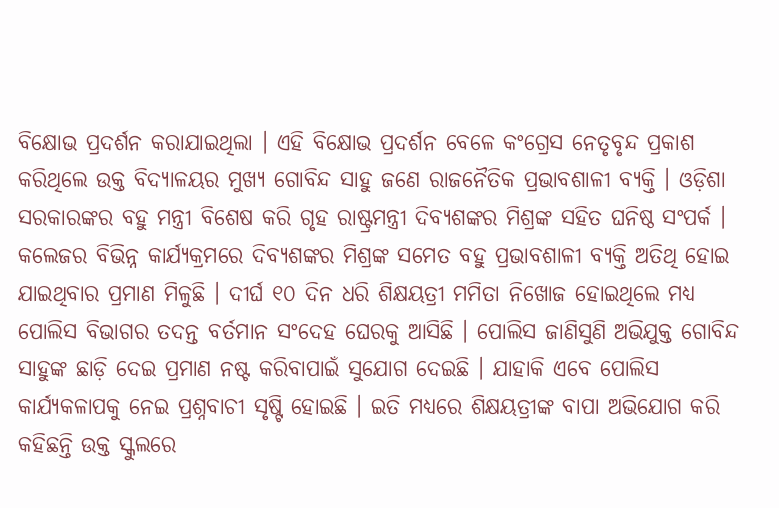ବିକ୍ଷୋଭ ପ୍ରଦର୍ଶନ କରାଯାଇଥିଲା । ଏହି ବିକ୍ଷୋଭ ପ୍ରଦର୍ଶନ ବେଳେ କଂଗ୍ରେସ ନେତୃବୃନ୍ଦ ପ୍ରକାଶ କରିଥିଲେ ଉକ୍ତ ବିଦ୍ୟାଳୟର ମୁଖ୍ୟ ଗୋବିନ୍ଦ ସାହୁ ଜଣେ ରାଜନୈତିକ ପ୍ରଭାବଶାଳୀ ବ୍ୟକ୍ତି । ଓଡ଼ିଶା ସରକାରଙ୍କର ବହୁ ମନ୍ତ୍ରୀ ବିଶେଷ କରି ଗୃହ ରାଷ୍ଟ୍ରମନ୍ତ୍ରୀ ଦିବ୍ୟଶଙ୍କର ମିଶ୍ରଙ୍କ ସହିତ ଘନିଷ୍ଠ ସଂପର୍କ । କଲେଜର ବିଭିନ୍ନ କାର୍ଯ୍ୟକ୍ରମରେ ଦିବ୍ୟଶଙ୍କର ମିଶ୍ରଙ୍କ ସମେତ ବହୁ ପ୍ରଭାବଶାଳୀ ବ୍ୟକ୍ତି ଅତିଥି ହୋଇ ଯାଇଥିବାର ପ୍ରମାଣ ମିଳୁଛି । ଦୀର୍ଘ ୧୦ ଦିନ ଧରି ଶିକ୍ଷୟତ୍ରୀ ମମିତା ନିଖୋଜ ହୋଇଥିଲେ ମଧ୍ୟ ପୋଲିସ ବିଭାଗର ତଦନ୍ତ ବର୍ତମାନ ସଂଦେହ ଘେରକୁ ଆସିଛି । ପୋଲିସ ଜାଣିସୁଣି ଅଭିଯୁକ୍ତ ଗୋବିନ୍ଦ ସାହୁଙ୍କ ଛାଡ଼ି ଦେଇ ପ୍ରମାଣ ନଷ୍ଟ କରିବାପାଇଁ ସୁଯୋଗ ଦେଇଛି । ଯାହାକି ଏବେ ପୋଲିସ କାର୍ଯ୍ୟକଳାପକୁ ନେଇ ପ୍ରଶ୍ନବାଚୀ ସୃଷ୍ଟି ହୋଇଛି । ଇତି ମଧ୍ୟରେ ଶିକ୍ଷୟତ୍ରୀଙ୍କ ବାପା ଅଭିଯୋଗ କରି କହିଛନ୍ତି ଉକ୍ତ ସ୍କୁଲରେ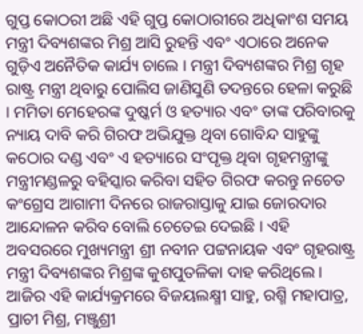ଗୁପ୍ତ କୋଠରୀ ଅଛି ଏହି ଗୁପ୍ତ କୋଠାରୀରେ ଅଧିକାଂଶ ସମୟ ମନ୍ତ୍ରୀ ଦିବ୍ୟଶଙ୍କର ମିଶ୍ର ଆସି ରୁହନ୍ତି ଏବଂ ଏଠାରେ ଅନେକ ଗୁଡ଼ିଏ ଅନୈତିକ କାର୍ଯ୍ୟ ଚାଲେ । ମନ୍ତ୍ରୀ ଦିବ୍ୟଶଙ୍କର ମିଶ୍ର ଗୃହ ରାଷ୍ଟ୍ର ମନ୍ତ୍ରୀ ଥିବାରୁ ପୋଲିସ ଜାଣିସୁଣି ତଦନ୍ତରେ ହେଳା କରୁଛି । ମମିତା ମେହେରଙ୍କ ଦୁଷ୍କର୍ମ ଓ ହତ୍ୟାର ଏବଂ ତାଙ୍କ ପରିବାରକୁ ନ୍ୟାୟ ଦାବି କରି ଗିରଫ ଅଭିଯୁକ୍ତ ଥିବା ଗୋବିନ୍ଦ ସାହୁଙ୍କୁ କଠୋର ଦଣ୍ଡ ଏବଂ ଏ ହତ୍ୟାରେ ସଂପୃକ୍ତ ଥିବା ଗୃହମନ୍ତ୍ରୀଙ୍କୁ ମନ୍ତ୍ରୀମଣ୍ଡଳରୁ ବହିସ୍କାର କରିବା ସହିତ ଗିରଫ କରନ୍ତୁ ନଚେତ କଂଗ୍ରେସ ଆଗାମୀ ଦିନରେ ରାଜରାସ୍ତାକୁ ଯାଇ ଜୋରଦାର ଆନ୍ଦୋଳନ କରିବ ବୋଲି ଚେତେଇ ଦେଇଛି । ଏହି ଅବସରରେ ମୁଖ୍ୟମନ୍ତ୍ରୀ ଶ୍ରୀ ନବୀନ ପଟ୍ଟନାୟକ ଏବଂ ଗୃହରାଷ୍ଟ୍ର ମନ୍ତ୍ରୀ ଦିବ୍ୟଶଙ୍କର ମିଶ୍ରଙ୍କ କୁଶପୁତଳିକା ଦାହ କରିଥିଲେ । ଆଜିର ଏହି କାର୍ଯ୍ୟକ୍ରମରେ ବିଜୟଲକ୍ଷ୍ମୀ ସାହୁ, ରଶ୍ମି ମହାପାତ୍ର, ପ୍ରାଚୀ ମିଶ୍ର, ମଞ୍ଜୁଶ୍ରୀ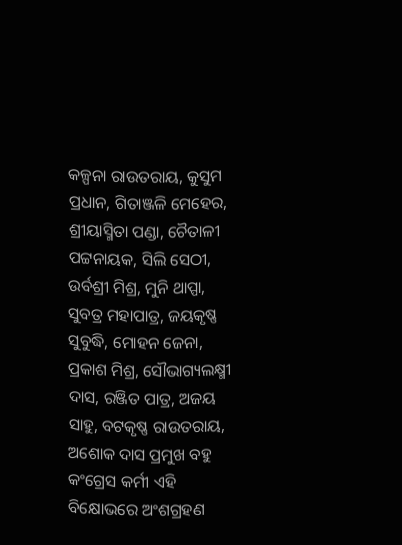କଳ୍ପନା ରାଉତରାୟ, କୁସୁମ ପ୍ରଧାନ, ଗିତାଞ୍ଜଳି ମେହେର, ଶ୍ରୀୟାସ୍ମିତା ପଣ୍ଡା, ଚୈତାଳୀ ପଟ୍ଟନାୟକ, ସିଲି ସେଠୀ, ଉର୍ବଶ୍ରୀ ମିଶ୍ର, ମୁନି ଥାପ୍ପା, ସୁବତ୍ର ମହାପାତ୍ର, ଜୟକୃଷ୍ଣ ସୁବୁଦ୍ଧି, ମୋହନ ଜେନା, ପ୍ରକାଶ ମିଶ୍ର, ସୌଭାଗ୍ୟଲକ୍ଷ୍ମୀ ଦାସ, ରଞ୍ଜିତ ପାତ୍ର, ଅଜୟ ସାହୁ, ବଟକୃଷ୍ଣ ରାଉତରାୟ, ଅଶୋକ ଦାସ ପ୍ରମୁଖ ବହୁ କଂଗ୍ରେସ କର୍ମୀ ଏହି ବିକ୍ଷୋଭରେ ଅଂଶଗ୍ରହଣ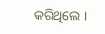କରିଥିଲେ ।